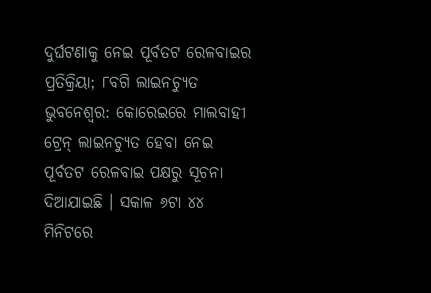ଦୁର୍ଘଟଣାକୁ ନେଇ ପୂର୍ବତଟ ରେଳବାଇର ପ୍ରତିକ୍ରିୟା; ୮ବଗି ଲାଇନଚ୍ୟୁତ
ଭୁବନେଶ୍ୱର: କୋରେଇରେ ମାଲବାହୀ ଟ୍ରେନ୍ ଲାଇନଚ୍ୟୁତ ହେବା ନେଇ ପୂର୍ବତଟ ରେଳବାଇ ପକ୍ଷରୁ ସୂଚନା ଦିଆଯାଇଛି । ସକାଳ ୬ଟା ୪୪ ମିନିଟରେ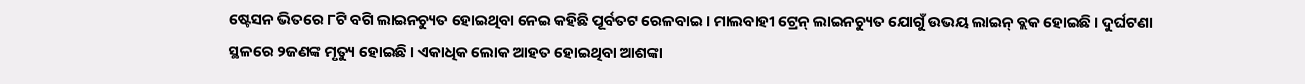ଷ୍ଟେସନ ଭିତରେ ୮ଟି ବଗି ଲାଇନଚ୍ୟୁତ ହୋଇଥିବା ନେଇ କହିଛି ପୂର୍ବତଟ ରେଳବାଇ । ମାଲବାହୀ ଟ୍ରେନ୍ ଲାଇନଚ୍ୟୁତ ଯୋଗୁଁ ଉଭୟ ଲାଇନ୍ ବ୍ଲକ ହୋଇଛି । ଦୁର୍ଘଟଣା ସ୍ଥଳରେ ୨ଜଣଙ୍କ ମୃତ୍ୟୁ ହୋଇଛି । ଏକାଧିକ ଲୋକ ଆହତ ହୋଇଥିବା ଆଶଙ୍କା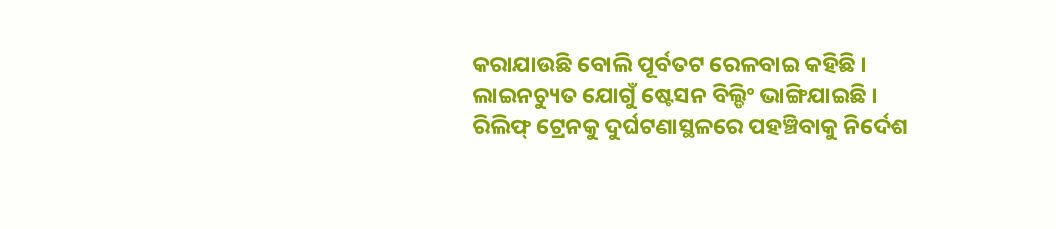କରାଯାଉଛି ବୋଲି ପୂର୍ବତଟ ରେଳବାଇ କହିଛି ।
ଲାଇନଚ୍ୟୁତ ଯୋଗୁଁ ଷ୍ଟେସନ ବିଲ୍ଡିଂ ଭାଙ୍ଗିଯାଇଛି । ରିଲିଫ୍ ଟ୍ରେନକୁ ଦୁର୍ଘଟଣାସ୍ଥଳରେ ପହଞ୍ଚିବାକୁ ନିର୍ଦେଶ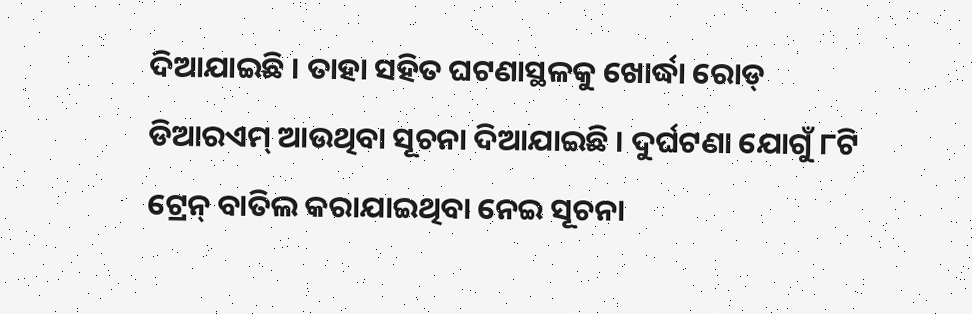ଦିଆଯାଇଛି । ତାହା ସହିତ ଘଟଣାସ୍ଥଳକୁ ଖୋର୍ଦ୍ଧା ରୋଡ୍ ଡିଆରଏମ୍ ଆଉଥିବା ସୂଚନା ଦିଆଯାଇଛି । ଦୁର୍ଘଟଣା ଯୋଗୁଁ ୮ଟି ଟ୍ରେନ୍ ବାତିଲ କରାଯାଇଥିବା ନେଇ ସୂଚନା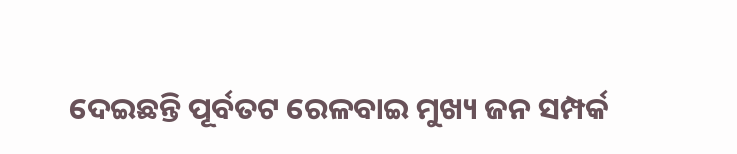ଦେଇଛନ୍ତି ପୂର୍ବତଟ ରେଳବାଇ ମୁଖ୍ୟ ଜନ ସମ୍ପର୍କ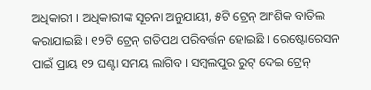ଅଧିକାରୀ । ଅଧିକାରୀଙ୍କ ସୂଚନା ଅନୁଯାୟୀ, ୫ଟି ଟ୍ରେନ୍ ଆଂଶିକ ବାତିଲ କରାଯାଇଛି । ୧୨ଟି ଟ୍ରେନ୍ ଗତିପଥ ପରିବର୍ତ୍ତନ ହୋଇଛି । ରେଷ୍ଟୋରେସନ ପାଇଁ ପ୍ରାୟ ୧୨ ଘଣ୍ଟା ସମୟ ଲାଗିବ । ସମ୍ବଲପୁର ରୁଟ୍ ଦେଇ ଟ୍ରେନ୍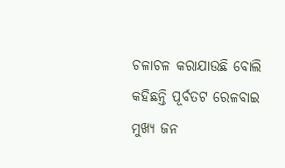ଚଳାଚଳ କରାଯାଉଛି ବୋଲି କହିଛନ୍ତି ପୂର୍ବତଟ ରେଳବାଇ ମୁଖ୍ୟ ଜନ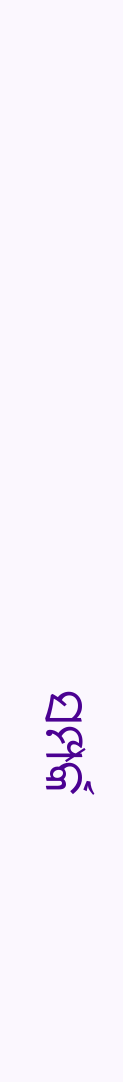ସମ୍ପର୍କ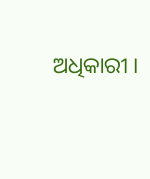ଅଧିକାରୀ ।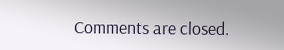Comments are closed.